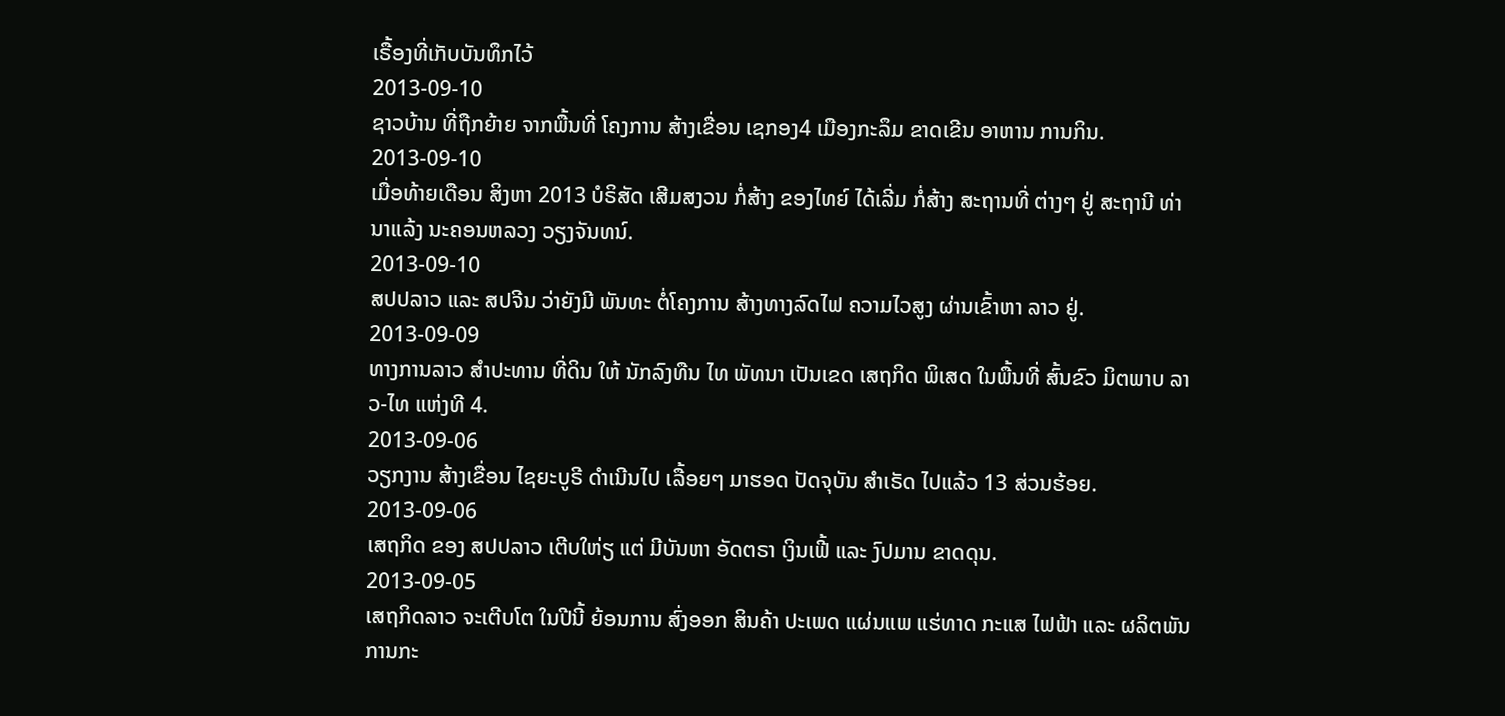ເຣື້ອງທີ່ເກັບບັນທຶກໄວ້
2013-09-10
ຊາວບ້ານ ທີ່ຖືກຍ້າຍ ຈາກພື້ນທີ່ ໂຄງການ ສ້າງເຂື່ອນ ເຊກອງ4 ເມືອງກະລຶມ ຂາດເຂີນ ອາຫານ ການກິນ.
2013-09-10
ເມື່ອທ້າຍເດືອນ ສິງຫາ 2013 ບໍຣິສັດ ເສີມສງວນ ກໍ່ສ້າງ ຂອງໄທຍ໌ ໄດ້ເລີ່ມ ກໍ່ສ້າງ ສະຖານທີ່ ຕ່າງໆ ຢູ່ ສະຖານີ ທ່ານາແລ້ງ ນະຄອນຫລວງ ວຽງຈັນທນ໌.
2013-09-10
ສປປລາວ ແລະ ສປຈີນ ວ່າຍັງມີ ພັນທະ ຕໍ່ໂຄງການ ສ້າງທາງລົດໄຟ ຄວາມໄວສູງ ຜ່ານເຂົ້າຫາ ລາວ ຢູ່.
2013-09-09
ທາງການລາວ ສຳປະທານ ທີ່ດິນ ໃຫ້ ນັກລົງທືນ ໄທ ພັທນາ ເປັນເຂດ ເສຖກິດ ພິເສດ ໃນພື້ນທີ່ ສົ້ນຂົວ ມິຕພາບ ລາວ-ໄທ ແຫ່ງທີ 4.
2013-09-06
ວຽກງານ ສ້າງເຂື່ອນ ໄຊຍະບູຣີ ດໍາເນີນໄປ ເລື້ອຍໆ ມາຮອດ ປັດຈຸບັນ ສໍາເຣັດ ໄປແລ້ວ 13 ສ່ວນຮ້ອຍ.
2013-09-06
ເສຖກິດ ຂອງ ສປປລາວ ເຕີບໃຫ່ຽ ແຕ່ ມີບັນຫາ ອັດຕຣາ ເງິນເຟີ້ ແລະ ງົປມານ ຂາດດຸນ.
2013-09-05
ເສຖກິດລາວ ຈະເຕີບໂຕ ໃນປີນີ້ ຍ້ອນການ ສົ່ງອອກ ສິນຄ້າ ປະເພດ ແຜ່ນແພ ແຮ່ທາດ ກະແສ ໄຟຟ້າ ແລະ ຜລິຕພັນ ການກະ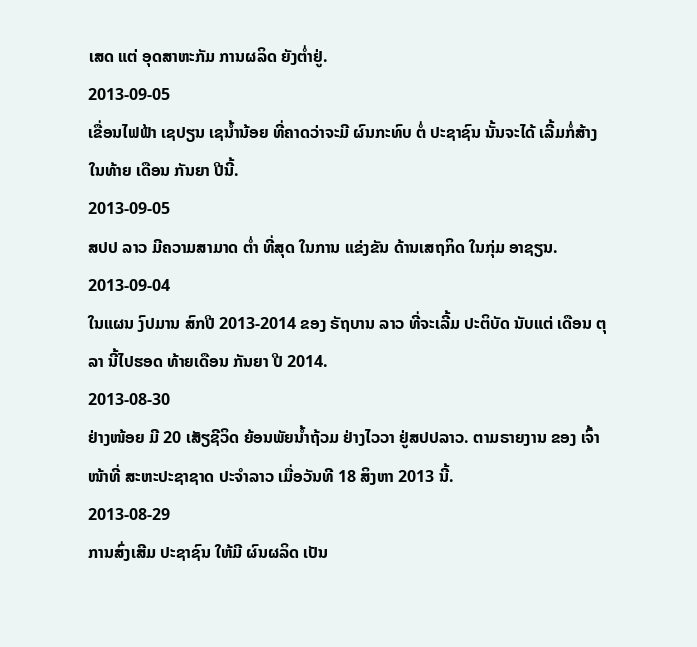ເສດ ແຕ່ ອຸດສາຫະກັມ ການຜລິດ ຍັງຕໍ່າຢູ່.
2013-09-05
ເຂື່ອນໄຟຟ້າ ເຊປຽນ ເຊນໍ້ານ້ອຍ ທີ່ຄາດວ່າຈະມີ ຜົນກະທົບ ຕໍ່ ປະຊາຊົນ ນັ້ນຈະໄດ້ ເລີ້ມກໍ່ສ້າງ ໃນທ້າຍ ເດືອນ ກັນຍາ ປີນີ້.
2013-09-05
ສປປ ລາວ ມີຄວາມສາມາດ ຕໍ່າ ທີ່ສຸດ ໃນການ ແຂ່ງຂັນ ດ້ານເສຖກິດ ໃນກຸ່ມ ອາຊຽນ.
2013-09-04
ໃນແຜນ ງົປມານ ສົກປີ 2013-2014 ຂອງ ຣັຖບານ ລາວ ທີ່ຈະເລີ້ມ ປະຕິບັດ ນັບແຕ່ ເດືອນ ຕຸລາ ນີ້ໄປຮອດ ທ້າຍເດືອນ ກັນຍາ ປີ 2014.
2013-08-30
ຢ່າງໜ້ອຍ ມີ 20 ເສັຽຊີວິດ ຍ້ອນພັຍນໍ້າຖ້ວມ ຢ່າງໄວວາ ຢູ່ສປປລາວ. ຕາມຣາຍງານ ຂອງ ເຈົ້າໜ້າທີ່ ສະຫະປະຊາຊາດ ປະຈໍາລາວ ເມື່ອວັນທີ 18 ສິງຫາ 2013 ນີ້.
2013-08-29
ການສົ່ງເສີມ ປະຊາຊົນ ໃຫ້ມີ ຜົນຜລິດ ເປັນ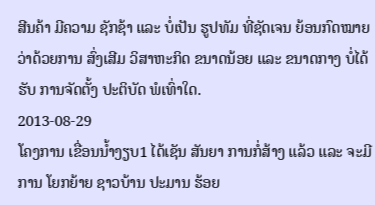ສີນຄ້າ ມີຄວາມ ຊັກຊ້າ ແລະ ບໍ່ເປັນ ຮູປທັມ ທີ່ຊັດເຈນ ຍ້ອນກົດໝາຍ ວ່າດ້ວຍການ ສົ່ງເສີມ ວິສາຫະກິດ ຂນາດນ້ອຍ ແລະ ຂນາດກາງ ບໍ່ໄດ້ຮັບ ການຈັດຕັ້ງ ປະຕິບັດ ພໍເທົ່າໃດ.
2013-08-29
ໂຄງການ ເຂື່ອນນໍ້າງຽບ1 ໄດ້ເຊັນ ສັນຍາ ການກໍ່ສ້າງ ແລ້ວ ແລະ ຈະມີການ ໂຍກຍ້າຍ ຊາວບ້ານ ປະມານ ຮ້ອຍ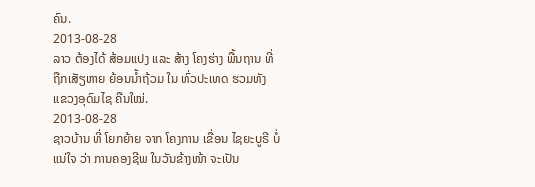ຄົນ.
2013-08-28
ລາວ ຕ້ອງໄດ້ ສ້ອມແປງ ແລະ ສ້າງ ໂຄງຮ່າງ ພື້ນຖານ ທີ່ ຖືກເສັຽຫາຍ ຍ້ອນນໍ້າຖ້ວມ ໃນ ທົ່ວປະເທດ ຮວມທັງ ແຂວງອຸດົມໄຊ ຄືນໃໝ່.
2013-08-28
ຊາວບ້ານ ທີ່ ໂຍກຍ້າຍ ຈາກ ໂຄງການ ເຂື່ອນ ໄຊຍະບູຣີ ບໍ່ແນ່ໃຈ ວ່າ ການຄອງຊີພ ໃນວັນຂ້າງໜ້າ ຈະເປັນ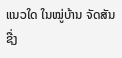ແນວໃດ ໃນໝູ່ບ້ານ ຈັດສັນ ຊື່ງ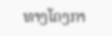ທາງໂຄງກາ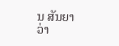ນ ສັນຍາ ວ່າ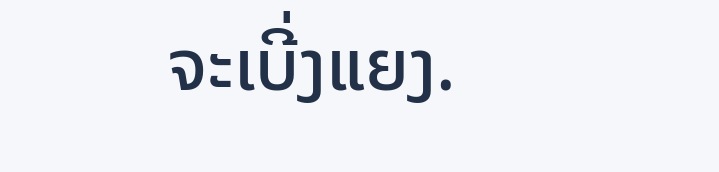ຈະເບີ່ງແຍງ.